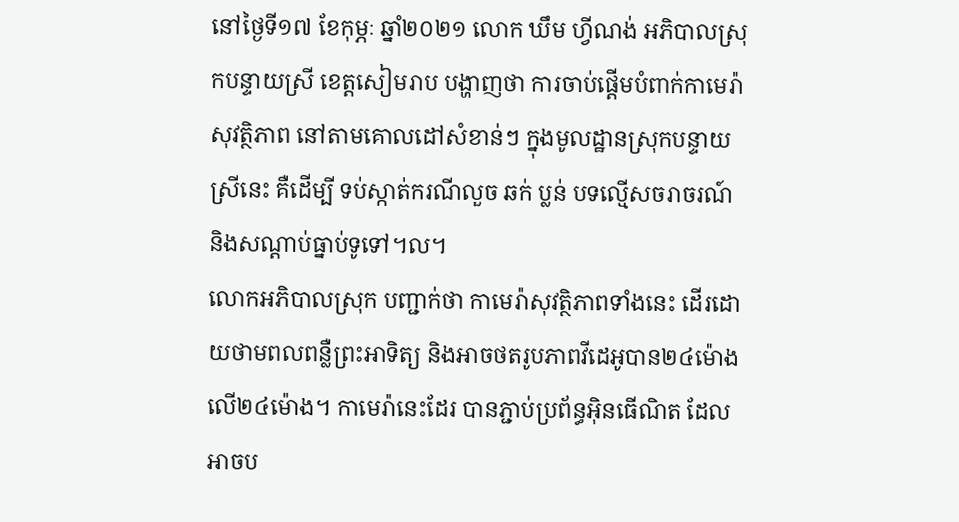នៅថ្ងៃទី១៧ ខែកុម្ភៈ ឆ្នាំ២០២១ លោក ឃឹម ហ្វីណង់ អភិបាលស្រុកបន្ទាយស្រី ខេត្តសៀមរាប បង្ហាញថា ការចាប់ផ្ដើមបំពាក់កាមេរ៉ាសុវត្ថិភាព នៅតាមគោលដៅសំខាន់ៗ ក្នុងមូលដ្ឋានស្រុកបន្ទាយស្រីនេះ គឺដើម្បី ទប់ស្កាត់ករណីលួច ឆក់ ប្លន់ បទល្មើសចរាចរណ៍ និងសណ្តាប់ធ្នាប់ទូទៅ។ល។
លោកអភិបាលស្រុក បញ្ជាក់ថា កាមេរ៉ាសុវត្ថិភាពទាំងនេះ ដើរដោយថាមពលពន្លឺព្រះអាទិត្យ និងអាចថតរូបភាពវីដេអូបាន២៤ម៉ោង លើ២៤ម៉ោង។ កាមេរ៉ានេះដែរ បានភ្ជាប់ប្រព័ន្ធអ៊ិនធើណិត ដែលអាចប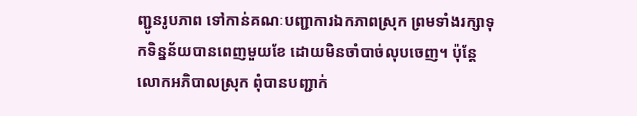ញ្ជូនរូបភាព ទៅកាន់គណៈបញ្ជាការឯកភាពស្រុក ព្រមទាំងរក្សាទុកទិន្នន័យបានពេញមួយខែ ដោយមិនចាំបាច់លុបចេញ។ ប៉ុន្តែលោកអភិបាលស្រុក ពុំបានបញ្ជាក់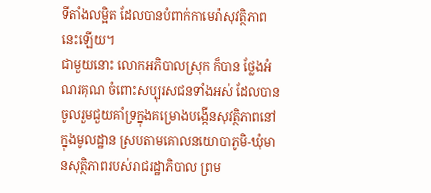ទីតាំងលម្អិត ដែលបានបំពាក់កាមេរ៉ាសុវត្ថិភាពនេះឡើយ។
ជាមួយនោះ លោកអភិបាលស្រុក ក៏បាន ថ្លែងអំណរគុណ ចំពោះសប្បុរសជនទាំងអស់ ដែលបានចូលរួមជួយគាំទ្រក្នុងគម្រោងបង្កើនសុវត្ថិភាពនៅក្នុងមូលដ្ឋាន ស្របតាមគោលនយោបាភូមិ-ឃុំមានសុត្ថិភាពរបស់រាជរដ្ឋាភិបាល ព្រម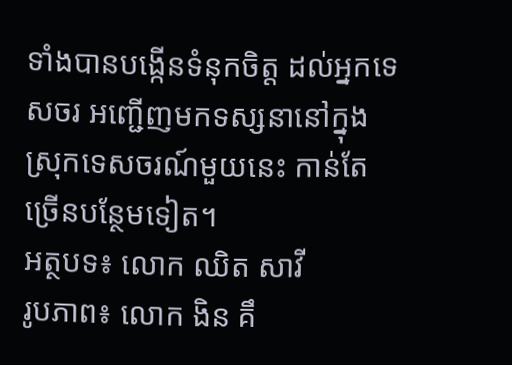ទាំងបានបង្កើនទំនុកចិត្ត ដល់អ្នកទេសចរ អញ្ជើញមកទស្សនានៅក្នុងស្រុកទេសចរណ៍មួយនេះ កាន់តែច្រើនបន្ថែមទៀត។
អត្ថបទ៖ លោក ឈិត សាវី
រូបភាព៖ លោក ងិន គឹ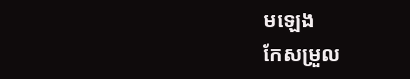មឡេង
កែសម្រួល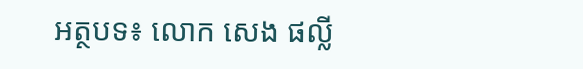អត្ថបទ៖ លោក សេង ផល្លី